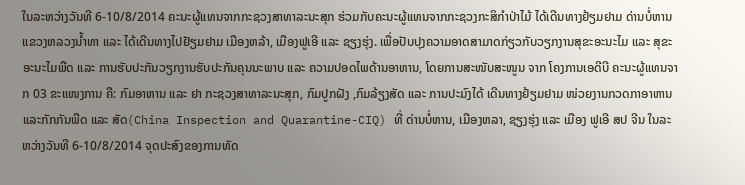ໃນລະຫວ່າງວັນທີ 6-10/8/2014 ຄະນະຜູ້ແທນຈາກກະຊວງສາທາລະນະສຸກ ຮ່ວມກັບຄະນະຜູ້ແທນຈາກກະຊວງກະສິກໍາປ່າໄມ້ ໄດ້ເດີນທາງຢ້ຽມຢາມ ດ່ານບໍ່ຫານ ແຂວງຫລວງນໍ້າທາ ແລະ ໄດ້ເດີນທາງໄປຢັຽມຢາມ ເມືອງຫລ້າ, ເມືອງຟູເອີ ແລະ ຊຽງຮຸ່ງ. ເພື່ອປັບປຸງຄວາມອາດສາມາດກ່ຽວກັບວຽກງານສຸຂະອະນະໄມ ແລະ ສຸຂະອະນະໄມພືດ ແລະ ການຮັບປະກັນວຽກງານຮັບປະກັນຄຸນນະພາບ ແລະ ຄວາມປອດໄພດ້ານອາຫານ, ໂດຍການສະໜັບສະໜູນ ຈາກ ໂຄງການເອດີບີ ຄະນະຜູ້ແທນຈາກ 03 ຂະແໜງການ ຄື: ກົມອາຫານ ແລະ ຢາ ກະຊວງສາທາລະນະສຸກ, ກົມປູກຝັງ ,ກົມລ້ຽງສັດ ແລະ ການປະມົງໄດ້ ເດີນທາງຢ້ຽມຢາມ ໜ່ວຍງານກວດກາອາຫານ ແລະກັກກັນພືດ ແລະ ສັດ(China Inspection and Quarantine-CIQ) ທີ່ ດ່ານບໍ່ຫານ, ເມືອງຫລາ, ຊຽງຮຸ່ງ ແລະ ເມືອງ ຟູເອີ ສປ ຈີນ ໃນລະຫວ່າງວັນທີ 6-10/8/2014 ຈຸດປະສົງຂອງການທັດ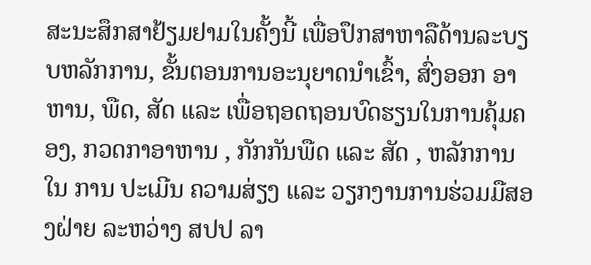ສະນະສຶກສາຢ້ຽມຢາມໃນຄັ້ງນີ້ ເພື່ອປຶກສາຫາລືດ້ານລະບຽບຫລັກການ, ຂັ້ນຕອນການອະນຸຍາດນໍາເຂົ້າ, ສົ່ງອອກ ອາຫານ, ພືດ, ສັດ ແລະ ເພື່ອຖອດຖອນບົດຮຽນໃນການຄຸ້ມຄອງ, ກວດກາອາຫານ , ກັກກັນພືດ ແລະ ສັດ , ຫລັກການ ໃນ ການ ປະເມີນ ຄວາມສ່ຽງ ແລະ ວຽກງານການຮ່ວມມືສອງຝ່າຍ ລະຫວ່າງ ສປປ ລາ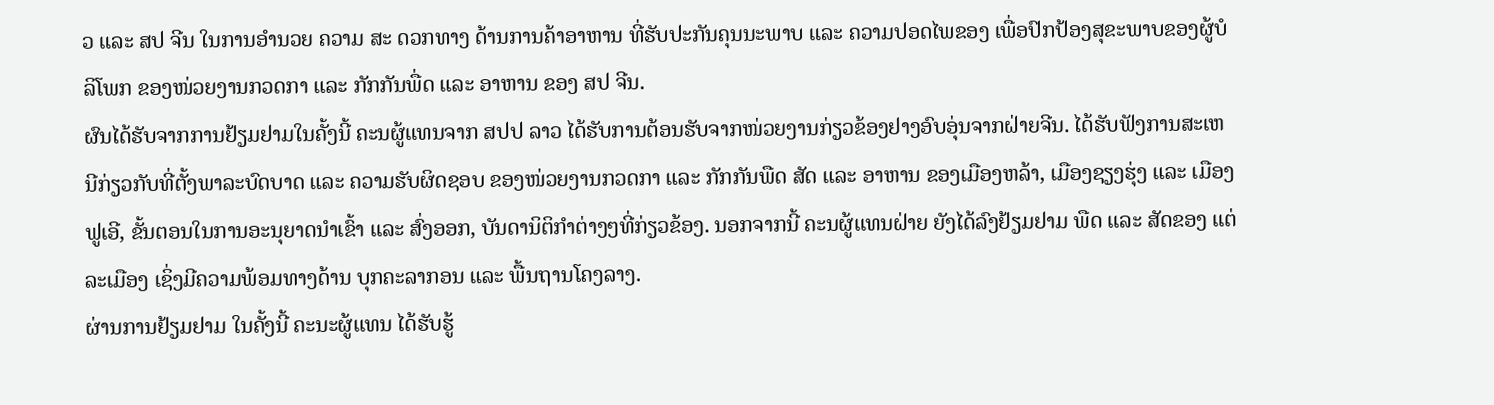ວ ແລະ ສປ ຈີນ ໃນການອໍານວຍ ຄວາມ ສະ ດວກທາງ ດ້ານການຄ້າອາຫານ ທີ່ຮັບປະກັນຄຸນນະພາບ ແລະ ຄວາມປອດໄພຂອງ ເພື່ອປົກປ້ອງສຸຂະພາບຂອງຜູ້ບໍລິໂພກ ຂອງໜ່ວຍງານກວດກາ ແລະ ກັກກັນພື່ດ ແລະ ອາຫານ ຂອງ ສປ ຈີນ.
ຜົນໄດ້ຮັບຈາກການຢ້ຽມຢາມໃນຄັ້ງນີ້ ຄະນຜູ້ແທນຈາກ ສປປ ລາວ ໄດ້ຮັບການຕ້ອນຮັບຈາກໜ່ວຍງານກ່ຽວຂ້ອງຢາງອົບອຸ່ນຈາກຝ່າຍຈີນ. ໄດ້ຮັບຟັງການສະເຫນີກ່ຽວກັບທີ່ຕັ້ງພາລະບົດບາດ ແລະ ຄວາມຮັບຜິດຊອບ ຂອງໜ່ວຍງານກວດກາ ແລະ ກັກກັນພືດ ສັດ ແລະ ອາຫານ ຂອງເມືອງຫລ້າ, ເມືອງຊຽງຮຸ່ງ ແລະ ເມືອງຟູເອີ, ຂັ້ນຕອນໃນການອະນຸຍາດນໍາເຂົ້າ ແລະ ສົ່ງອອກ, ບັນດານິຕິກໍາຕ່າງໆທີ່ກ່ຽວຂ້ອງ. ນອກຈາກນີ້ ຄະນຜູ້ແທນຝ່າຍ ຍັງໄດ້ລົງຢ້ຽມຢາມ ພືດ ແລະ ສັດຂອງ ແຕ່ລະເມືອງ ເຊິ່ງມີຄວາມພ້ອມທາງດ້ານ ບຸກຄະລາກອນ ແລະ ພື້ນຖານໂຄງລາງ.
ຜ່ານການຢ້ຽມຢາມ ໃນຄັ້ງນີ້ ຄະນະຜູ້ແທນ ໄດ້ຮັບຮູ້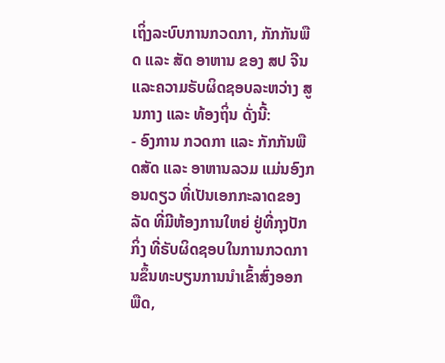ເຖິ່ງລະບົບການກວດກາ, ກັກກັນພືດ ແລະ ສັດ ອາຫານ ຂອງ ສປ ຈີນ ແລະຄວາມຣັບຜິດຊອບລະຫວ່າງ ສູນກາງ ແລະ ທ້ອງຖິ່ນ ດັ່ງນີ້:
- ອົງການ ກວດກາ ແລະ ກັກກັນພືດສັດ ແລະ ອາຫານລວມ ແມ່ນອົງກອນດຽວ ທີ່ເປັນເອກກະລາດຂອງລັດ ທີ່ມີຫ້ອງການໃຫຍ່ ຢູ່ທີ່ກຸງປັກກິ່ງ ທີ່ຣັບຜິດຊອບໃນການກວດການຂຶ້ນທະບຽນການນໍາເຂົ້າສົ່ງອອກ ພືດ,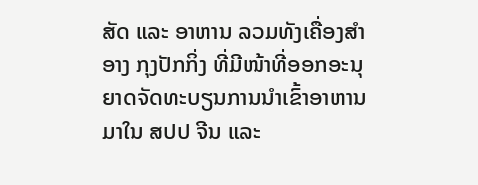ສັດ ແລະ ອາຫານ ລວມທັງເຄື່ອງສໍາອາງ ກຸງປັກກິ່ງ ທີ່ມີໜ້າທີ່ອອກອະນຸຍາດຈັດທະບຽນການນໍາເຂົ້າອາຫານ ມາໃນ ສປປ ຈີນ ແລະ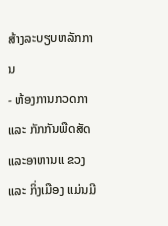ສ້າງລະບຽບຫລັກການ
- ຫ້ອງການກວດກາ ແລະ ກັກກັນພືດສັດແລະອາຫານແ ຂວງ ແລະ ກິ່ງເມືອງ ແມ່ນມີ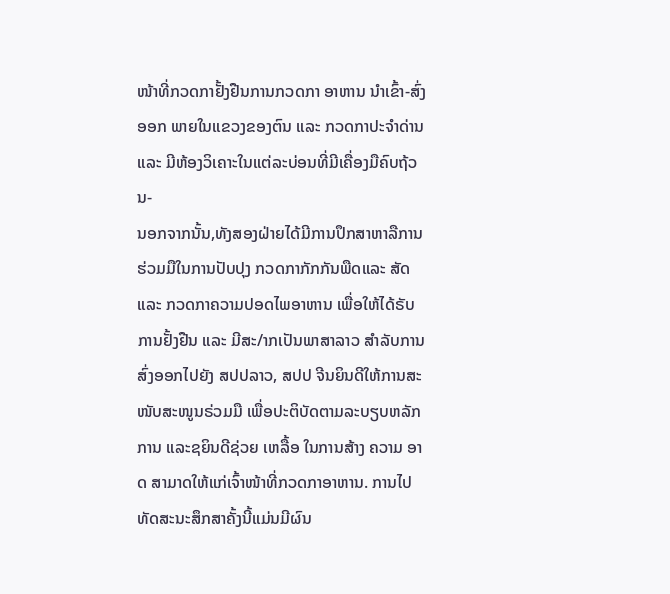ໜ້າທີ່ກວດກາຢັ້ງຢືນການກວດກາ ອາຫານ ນໍາເຂົ້າ-ສົ່ງອອກ ພາຍໃນແຂວງຂອງຕົນ ແລະ ກວດກາປະຈໍາດ່ານ ແລະ ມີຫ້ອງວິເຄາະໃນແຕ່ລະບ່ອນທີ່ມີເຄື່ອງມືຄົບຖ້ວນ-
ນອກຈາກນັ້ນ,ທັງສອງຝ່າຍໄດ້ມີການປຶກສາຫາລືການຮ່ວມມືໃນການປັບປຸງ ກວດກາກັກກັນພືດແລະ ສັດ ແລະ ກວດກາຄວາມປອດໄພອາຫານ ເພື່ອໃຫ້ໄດ້ຣັບການຢັ້ງຢືນ ແລະ ມີສະ/າກເປັນພາສາລາວ ສໍາລັບການສົ່ງອອກໄປຍັງ ສປປລາວ, ສປປ ຈີນຍິນດີໃຫ້ການສະໜັບສະໜູນຣ່ວມມື ເພື່ອປະຕິບັດຕາມລະບຽບຫລັກການ ແລະຊຍິນດີຊ່ວຍ ເຫລື້ອ ໃນການສ້າງ ຄວາມ ອາດ ສາມາດໃຫ້ແກ່ເຈົ້າໜ້າທີ່ກວດກາອາຫານ. ການໄປທັດສະນະສຶກສາຄັ້ງນີ້ແມ່ນມີຜົນ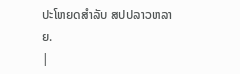ປະໂຫຍດສໍາລັບ ສປປລາວຫລາຍ.
|